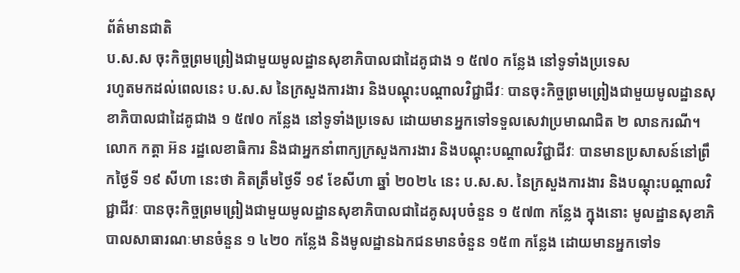ព័ត៌មានជាតិ
ប.ស.ស ចុះកិច្ចព្រមព្រៀងជាមួយមូលដ្ឋានសុខាភិបាលជាដៃគូជាង ១ ៥៧០ កន្លែង នៅទូទាំងប្រទេស
រហូតមកដល់ពេលនេះ ប.ស.ស នៃក្រសួងការងារ និងបណ្ដុះបណ្ដាលវិជ្ជាជីវៈ បានចុះកិច្ចព្រមព្រៀងជាមួយមូលដ្ឋានសុខាភិបាលជាដៃគូជាង ១ ៥៧០ កន្លែង នៅទូទាំងប្រទេស ដោយមានអ្នកទៅទទួលសេវាប្រមាណជិត ២ លានករណី។
លោក កត្តា អ៊ន រដ្ឋលេខាធិការ និងជាអ្នកនាំពាក្យក្រសួងការងារ និងបណ្ដុះបណ្ដាលវិជ្ជាជីវៈ បានមានប្រសាសន៍នៅព្រឹកថ្ងៃទី ១៩ សីហា នេះថា គិតត្រឹមថ្ងៃទី ១៩ ខែសីហា ឆ្នាំ ២០២៤ នេះ ប.ស.ស. នៃក្រសួងការងារ និងបណ្តុះបណ្តាលវិជ្ជាជីវៈ បានចុះកិច្ចព្រមព្រៀងជាមួយមូលដ្ឋានសុខាភិបាលជាដៃគូសរុបចំនួន ១ ៥៧៣ កន្លែង ក្នុងនោះ មូលដ្ឋានសុខាភិបាលសាធារណៈមានចំនួន ១ ៤២០ កន្លែង និងមូលដ្ឋានឯកជនមានចំនួន ១៥៣ កន្លែង ដោយមានអ្នកទៅទ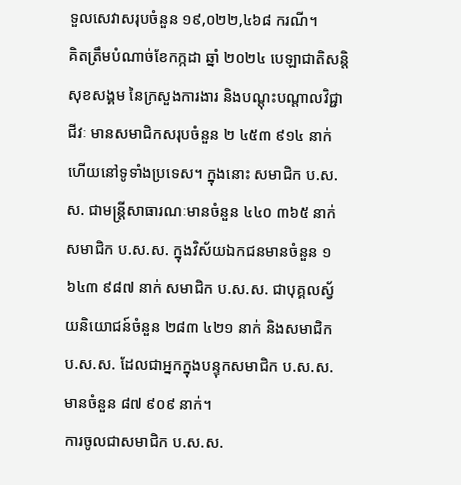ទួលសេវាសរុបចំនួន ១៩,០២២,៤៦៨ ករណី។
គិតត្រឹមបំណាច់ខែកក្កដា ឆ្នាំ ២០២៤ បេឡាជាតិសន្តិសុខសង្គម នៃក្រសួងការងារ និងបណ្តុះបណ្តាលវិជ្ជាជីវៈ មានសមាជិកសរុបចំនួន ២ ៤៥៣ ៩១៤ នាក់ហើយនៅទូទាំងប្រទេស។ ក្នុងនោះ សមាជិក ប.ស.ស. ជាមន្ត្រីសាធារណៈមានចំនួន ៤៤០ ៣៦៥ នាក់ សមាជិក ប.ស.ស. ក្នុងវិស័យឯកជនមានចំនួន ១ ៦៤៣ ៩៨៧ នាក់ សមាជិក ប.ស.ស. ជាបុគ្គលស្វ័យនិយោជន៍ចំនួន ២៨៣ ៤២១ នាក់ និងសមាជិក ប.ស.ស. ដែលជាអ្នកក្នុងបន្ទុកសមាជិក ប.ស.ស. មានចំនួន ៨៧ ៩០៩ នាក់។
ការចូលជាសមាជិក ប.ស.ស.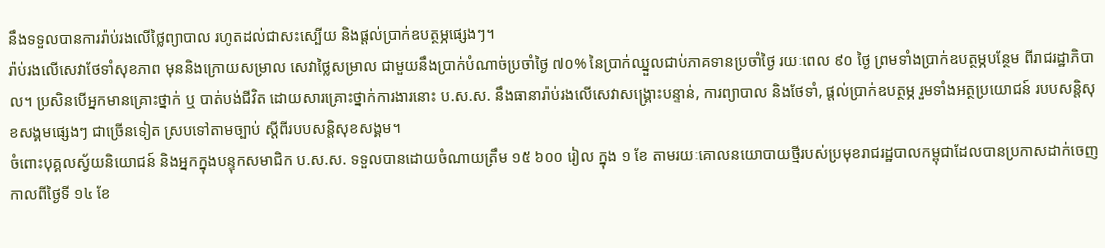នឹងទទួលបានការរ៉ាប់រងលើថ្លៃព្យាបាល រហូតដល់ជាសះស្បើយ និងផ្ដល់ប្រាក់ឧបត្ថម្ភផ្សេងៗ។
រ៉ាប់រងលើសេវាថែទាំសុខភាព មុននិងក្រោយសម្រាល សេវាថ្លៃសម្រាល ជាមួយនឹងប្រាក់បំណាច់ប្រចាំថ្ងៃ ៧០% នៃប្រាក់ឈ្នួលជាប់ភាគទានប្រចាំថ្ងៃ រយៈពេល ៩០ ថ្ងៃ ព្រមទាំងប្រាក់ឧបត្ថម្ភបន្ថែម ពីរាជរដ្ឋាភិបាល។ ប្រសិនបើអ្នកមានគ្រោះថ្នាក់ ឬ បាត់បង់ជីវិត ដោយសារគ្រោះថ្នាក់ការងារនោះ ប.ស.ស. នឹងធានារ៉ាប់រងលើសេវាសង្គ្រោះបន្ទាន់, ការព្យាបាល និងថែទាំ, ផ្ដល់ប្រាក់ឧបត្ថម្ភ រួមទាំងអត្ថប្រយោជន៍ របបសន្តិសុខសង្គមផ្សេងៗ ជាច្រើនទៀត ស្របទៅតាមច្បាប់ ស្តីពីរបបសន្តិសុខសង្គម។
ចំពោះបុគ្គលស្វ័យនិយោជន៍ និងអ្នកក្នុងបន្ទុកសមាជិក ប.ស.ស. ទទួលបានដោយចំណាយត្រឹម ១៥ ៦០០ រៀល ក្នុង ១ ខែ តាមរយៈគោលនយោបាយថ្មីរបស់ប្រមុខរាជរដ្ឋបាលកម្ពុជាដែលបានប្រកាសដាក់ចេញកាលពីថ្ងៃទី ១៤ ខែ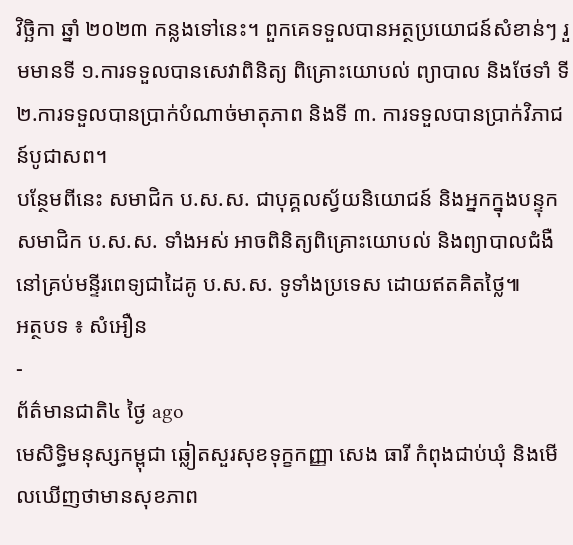វិច្ឆិកា ឆ្នាំ ២០២៣ កន្លងទៅនេះ។ ពួកគេទទួលបានអត្ថប្រយោជន៍សំខាន់ៗ រួមមានទី ១.ការទទួលបានសេវាពិនិត្យ ពិគ្រោះយោបល់ ព្យាបាល និងថែទាំ ទី ២.ការទទួលបានប្រាក់បំណាច់មាតុភាព និងទី ៣. ការទទួលបានប្រាក់វិភាជន៍បូជាសព។
បន្ថែមពីនេះ សមាជិក ប.ស.ស. ជាបុគ្គលស្វ័យនិយោជន៍ និងអ្នកក្នុងបន្ទុកសមាជិក ប.ស.ស. ទាំងអស់ អាចពិនិត្យពិគ្រោះយោបល់ និងព្យាបាលជំងឺ នៅគ្រប់មន្ទីរពេទ្យជាដៃគូ ប.ស.ស. ទូទាំងប្រទេស ដោយឥតគិតថ្លៃ៕
អត្ថបទ ៖ សំអឿន
-
ព័ត៌មានជាតិ៤ ថ្ងៃ ago
មេសិទ្ធិមនុស្សកម្ពុជា ឆ្លៀតសួរសុខទុក្ខកញ្ញា សេង ធារី កំពុងជាប់ឃុំ និងមើលឃើញថាមានសុខភាព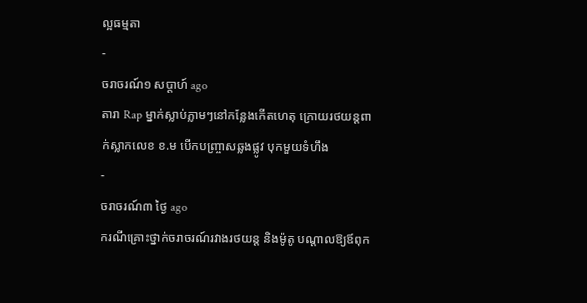ល្អធម្មតា
-
ចរាចរណ៍១ សប្តាហ៍ ago
តារា Rap ម្នាក់ស្លាប់ភ្លាមៗនៅកន្លែងកើតហេតុ ក្រោយរថយន្ដពាក់ស្លាកលេខ ខ.ម បើកបញ្ច្រាសឆ្លងផ្លូវ បុកមួយទំហឹង
-
ចរាចរណ៍៣ ថ្ងៃ ago
ករណីគ្រោះថ្នាក់ចរាចរណ៍រវាងរថយន្ត និងម៉ូតូ បណ្ដាលឱ្យឪពុក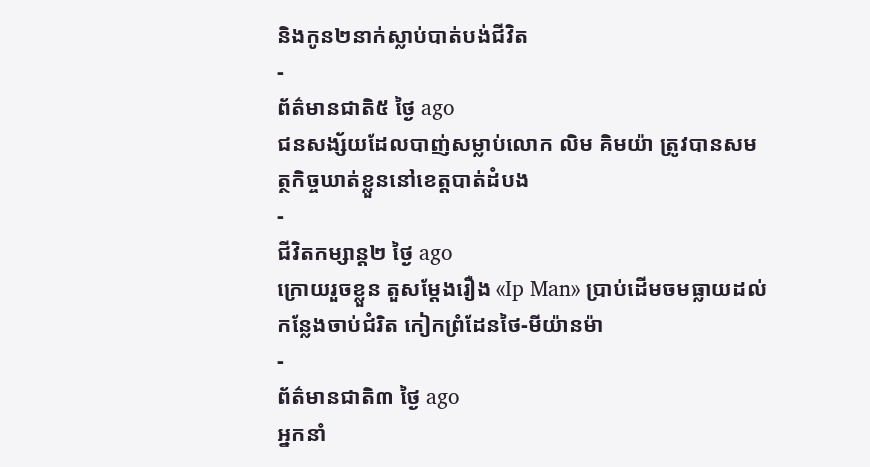និងកូន២នាក់ស្លាប់បាត់បង់ជីវិត
-
ព័ត៌មានជាតិ៥ ថ្ងៃ ago
ជនសង្ស័យដែលបាញ់សម្លាប់លោក លិម គិមយ៉ា ត្រូវបានសមត្ថកិច្ចឃាត់ខ្លួននៅខេត្តបាត់ដំបង
-
ជីវិតកម្សាន្ដ២ ថ្ងៃ ago
ក្រោយរួចខ្លួន តួសម្ដែងរឿង «Ip Man» ប្រាប់ដើមចមធ្លាយដល់កន្លែងចាប់ជំរិត កៀកព្រំដែនថៃ-មីយ៉ានម៉ា
-
ព័ត៌មានជាតិ៣ ថ្ងៃ ago
អ្នកនាំ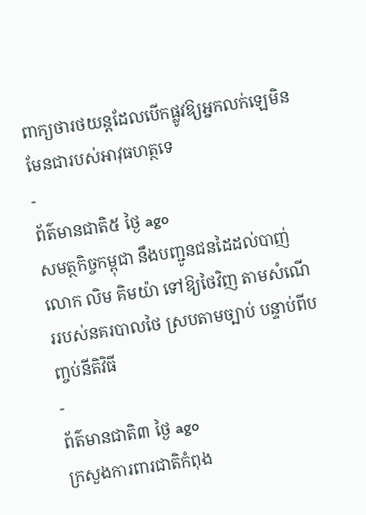ពាក្យថារថយន្តដែលបើកផ្លូវឱ្យអ្នកលក់ឡេមិនមែនជារបស់អាវុធហត្ថទេ
-
ព័ត៌មានជាតិ៥ ថ្ងៃ ago
សមត្ថកិច្ចកម្ពុជា នឹងបញ្ជូនជនដៃដល់បាញ់លោក លិម គិមយ៉ា ទៅឱ្យថៃវិញ តាមសំណើររបស់នគរបាលថៃ ស្របតាមច្បាប់ បន្ទាប់ពីបញ្ចប់នីតិវិធី
-
ព័ត៌មានជាតិ៣ ថ្ងៃ ago
ក្រសួងការពារជាតិកំពុង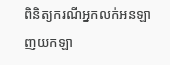ពិនិត្យករណីអ្នកលក់អនឡាញយកឡា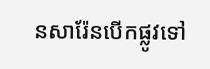នសារ៉ែនបើកផ្លូវទៅ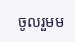ចូលរួមម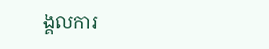ង្គលការ